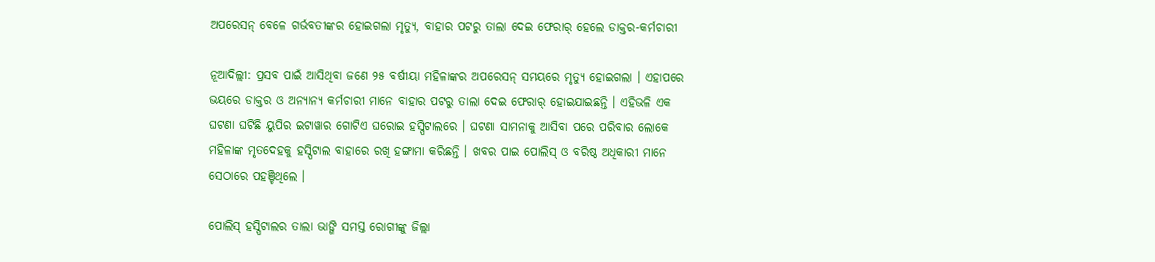ଅପରେସନ୍ ବେଳେ ଗର୍ଭବତୀଙ୍କର ହୋଇଗଲା ମୃତ୍ୟୁ, ବାହାର ପଟରୁ ତାଲା ଦେଇ ଫେରାର୍ ହେଲେ ଡାକ୍ତର-କର୍ମଚାରୀ

ନୂଆଦିଲ୍ଲୀ: ପ୍ରସବ ପାଇଁ ଆସିଥିବା ଜଣେ ୨୫ ବର୍ଷୀୟା ମହିଳାଙ୍କର ଅପରେସନ୍ ସମୟରେ ମୃତ୍ୟୁ ହୋଇଗଲା । ଏହାପରେ ଭୟରେ ଡାକ୍ତର ଓ ଅନ୍ୟାନ୍ୟ କର୍ମଚାରୀ ମାନେ ବାହାର ପଟରୁ ତାଲା ଦେଇ ଫେରାର୍ ହୋଇଯାଇଛନ୍ତି । ଏହିଭଳି ଏକ ଘଟଣା ଘଟିଛି ୟୁପିର ଇଟାୱାର ଗୋଟିଏ ଘରୋଇ ହସ୍ପିଟାଲରେ । ଘଟଣା ସାମନାକୁ ଆସିବା ପରେ ପରିବାର ଲୋକେ ମହିଳାଙ୍କ ମୃତଦେହକୁ ହସ୍ପିଟାଲ ବାହାରେ ରଖି ହଙ୍ଗାମା କରିଛନ୍ତି । ଖବର ପାଇ ପୋଲିସ୍ ଓ ବରିଷ୍ଠ ଅଧିକାରୀ ମାନେ ସେଠାରେ ପହଞ୍ଚିଥିଲେ ।

ପୋଲିସ୍ ହସ୍ପିଟାଲର ତାଲା ଭାଙ୍ଗି ସମସ୍ତ ରୋଗୀଙ୍କୁ ଜିଲ୍ଲା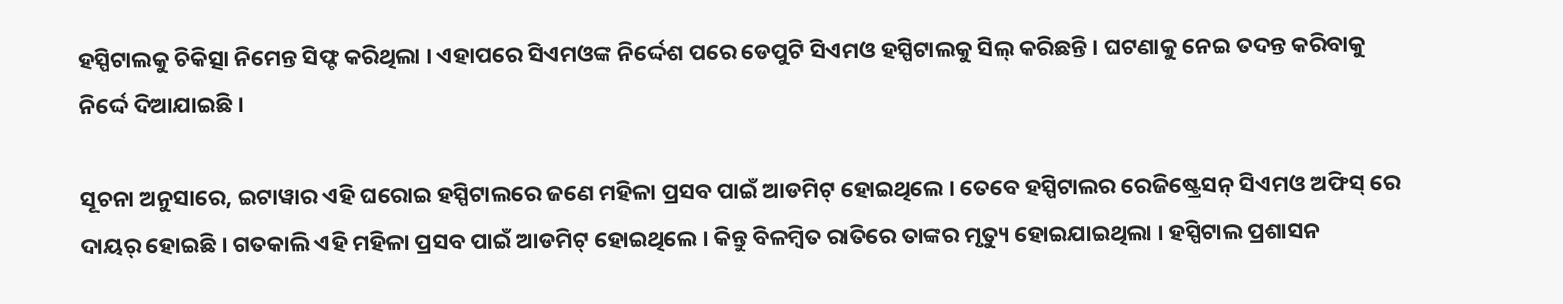ହସ୍ପିଟାଲକୁ ଚିକିତ୍ସା ନିମେନ୍ତ ସିଫ୍ଟ କରିଥିଲା । ଏହାପରେ ସିଏମଓଙ୍କ ନିର୍ଦ୍ଦେଶ ପରେ ଡେପୁଟି ସିଏମଓ ହସ୍ପିଟାଲକୁ ସିଲ୍ କରିଛନ୍ତି । ଘଟଣାକୁ ନେଇ ତଦନ୍ତ କରିବାକୁ ନିର୍ଦ୍ଦେ ଦିଆଯାଇଛି ।

ସୂଚନା ଅନୁସାରେ, ଇଟାୱାର ଏହି ଘରୋଇ ହସ୍ପିଟାଲରେ ଜଣେ ମହିଳା ପ୍ରସବ ପାଇଁ ଆଡମିଟ୍ ହୋଇଥିଲେ । ତେବେ ହସ୍ପିଟାଲର ରେଜିଷ୍ଟ୍ରେସନ୍ ସିଏମଓ ଅଫିସ୍ ରେ ଦାୟର୍ ହୋଇଛି । ଗତକାଲି ଏହି ମହିଳା ପ୍ରସବ ପାଇଁ ଆଡମିଟ୍ ହୋଇଥିଲେ । କିନ୍ତୁ ବିଳମ୍ବିତ ରାତିରେ ତାଙ୍କର ମୃତ୍ୟୁ ହୋଇଯାଇଥିଲା । ହସ୍ପିଟାଲ ପ୍ରଶାସନ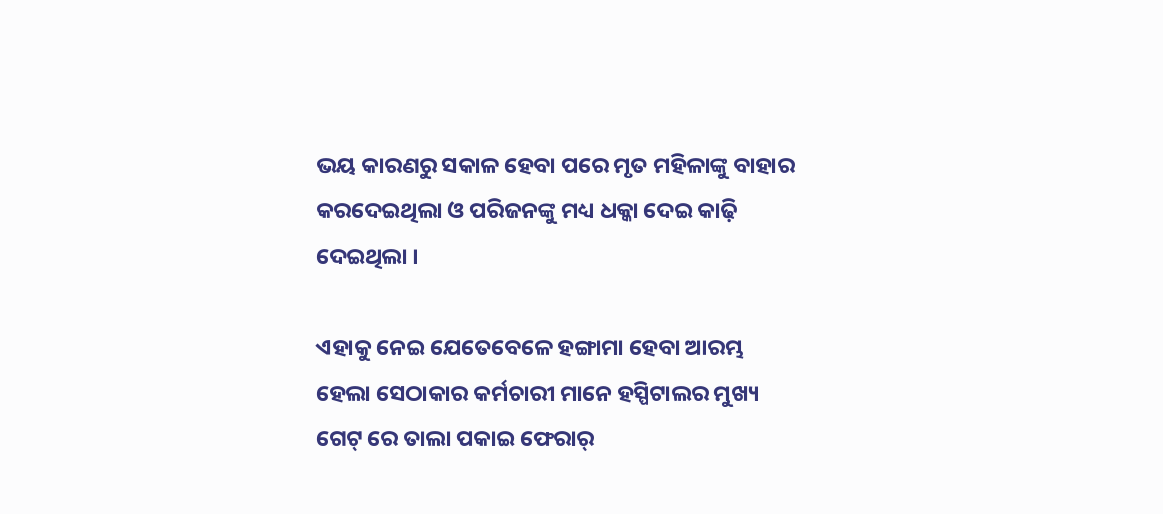ଭୟ କାରଣରୁ ସକାଳ ହେବା ପରେ ମୃତ ମହିଳାଙ୍କୁ ବାହାର କରଦେଇଥିଲା ଓ ପରିଜନଙ୍କୁ ମଧ୍ୟ ଧକ୍କା ଦେଇ କାଢ଼ି ଦେଇଥିଲା ।

ଏହାକୁ ନେଇ ଯେତେବେଳେ ହଙ୍ଗାମା ହେବା ଆରମ୍ଭ ହେଲା ସେଠାକାର କର୍ମଚାରୀ ମାନେ ହସ୍ପିଟାଲର ମୁଖ୍ୟ ଗେଟ୍ ରେ ତାଲା ପକାଇ ଫେରାର୍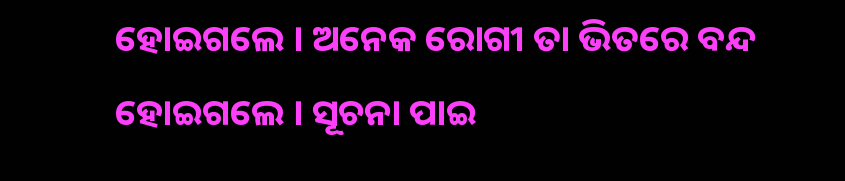ହୋଇଗଲେ । ଅନେକ ରୋଗୀ ତା ଭିତରେ ବନ୍ଦ ହୋଇଗଲେ । ସୂଚନା ପାଇ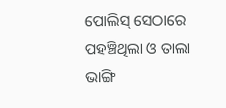ପୋଲିସ୍ ସେଠାରେ ପହଞ୍ଚିଥିଲା ଓ ତାଲା ଭାଙ୍ଗି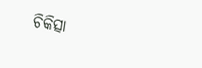ଚିକିତ୍ସା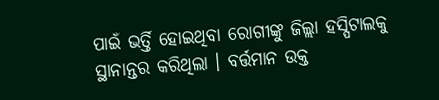ପାଇଁ ଭର୍ତ୍ତି ହୋଇଥିବା ରୋଗୀଙ୍କୁ ଜିଲ୍ଲା ହସ୍ପିଟାଲକୁ ସ୍ଥାନାନ୍ତର କରିଥିଲା । ବର୍ତ୍ତମାନ ଉକ୍ତ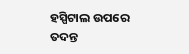ହସ୍ପିଟାଲ ଉପରେ ତଦନ୍ତ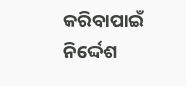କରିବାପାଇଁ ନିର୍ଦ୍ଦେଶ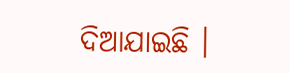ଦିଆଯାଇଛି ।